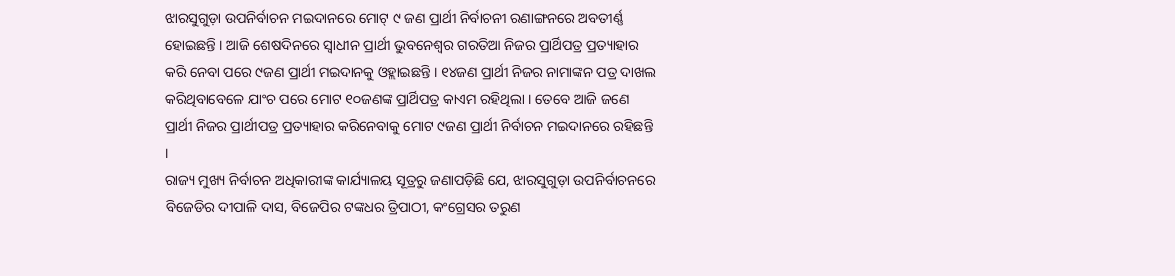ଝାରସୁଗୁଡ଼ା ଉପନିର୍ବାଚନ ମଇଦାନରେ ମୋଟ୍ ୯ ଜଣ ପ୍ରାର୍ଥୀ ନିର୍ବାଚନୀ ରଣାଙ୍ଗନରେ ଅବତୀର୍ଣ୍ଣ ହୋଇଛନ୍ତି । ଆଜି ଶେଷଦିନରେ ସ୍ୱାଧୀନ ପ୍ରାର୍ଥୀ ଭୁବନେଶ୍ୱର ଗରତିଆ ନିଜର ପ୍ରାର୍ଥିପତ୍ର ପ୍ରତ୍ୟାହାର କରି ନେବା ପରେ ୯ଜଣ ପ୍ରାର୍ଥୀ ମଇଦାନକୁ ଓହ୍ଲାଇଛନ୍ତି । ୧୪ଜଣ ପ୍ରାର୍ଥୀ ନିଜର ନାମାଙ୍କନ ପତ୍ର ଦାଖଲ କରିଥିବାବେଳେ ଯାଂଚ ପରେ ମୋଟ ୧୦ଜଣଙ୍କ ପ୍ରାର୍ଥିପତ୍ର କାଏମ ରହିଥିଲା । ତେବେ ଆଜି ଜଣେ ପ୍ରାର୍ଥୀ ନିଜର ପ୍ରାର୍ଥୀପତ୍ର ପ୍ରତ୍ୟାହାର କରିନେବାକୁ ମୋଟ ୯ଜଣ ପ୍ରାର୍ଥୀ ନିର୍ବାଚନ ମଇଦାନରେ ରହିଛନ୍ତି ।
ରାଜ୍ୟ ମୁଖ୍ୟ ନିର୍ବାଚନ ଅଧିକାରୀଙ୍କ କାର୍ଯ୍ୟାଳୟ ସୂତ୍ରରୁ ଜଣାପଡ଼ିଛି ଯେ, ଝାରସୁଗୁଡ଼ା ଉପନିର୍ବାଚନରେ ବିଜେଡିର ଦୀପାଳି ଦାସ, ବିଜେପିର ଟଙ୍କଧର ତ୍ରିପାଠୀ, କଂଗ୍ରେସର ତରୁଣ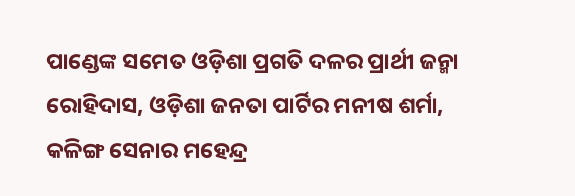ପାଣ୍ଡେଙ୍କ ସମେତ ଓଡ଼ିଶା ପ୍ରଗତି ଦଳର ପ୍ରାର୍ଥୀ ଜନ୍ମା ରୋହିଦାସ, ଓଡ଼ିଶା ଜନତା ପାର୍ଟିର ମନୀଷ ଶର୍ମା, କଳିଙ୍ଗ ସେନାର ମହେନ୍ଦ୍ର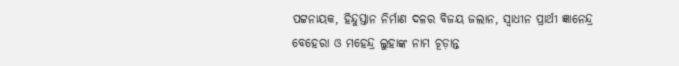ପଟ୍ଟନାୟକ, ହିନ୍ଦୁସ୍ତାନ ନିର୍ମାଣ ଦଳର ବିଜୟ ଜଲାନ, ସ୍ୱାଧୀନ ପ୍ରାର୍ଥୀ ଜ୍ଞାନେନ୍ଦ୍ର ବେହେରା ଓ ମହେନ୍ଦ୍ର ଲୁହାଙ୍କ ନାମ ଚୂଡ଼ାନ୍ତ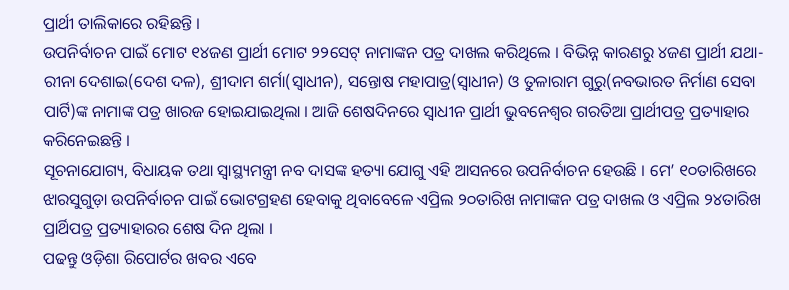ପ୍ରାର୍ଥୀ ତାଲିକାରେ ରହିଛନ୍ତି ।
ଉପନିର୍ବାଚନ ପାଇଁ ମୋଟ ୧୪ଜଣ ପ୍ରାର୍ଥୀ ମୋଟ ୨୨ସେଟ୍ ନାମାଙ୍କନ ପତ୍ର ଦାଖଲ କରିଥିଲେ । ବିଭିନ୍ନ କାରଣରୁ ୪ଜଣ ପ୍ରାର୍ଥୀ ଯଥା-ରୀନା ଦେଶାଇ(ଦେଶ ଦଳ), ଶ୍ରୀଦାମ ଶର୍ମା(ସ୍ୱାଧୀନ), ସନ୍ତୋଷ ମହାପାତ୍ର(ସ୍ୱାଧୀନ) ଓ ତୁଳାରାମ ଗୁରୁ(ନବଭାରତ ନିର୍ମାଣ ସେବା ପାର୍ଟି)ଙ୍କ ନାମାଙ୍କ ପତ୍ର ଖାରଜ ହୋଇଯାଇଥିଲା । ଆଜି ଶେଷଦିନରେ ସ୍ୱାଧୀନ ପ୍ରାର୍ଥୀ ଭୁବନେଶ୍ୱର ଗରତିଆ ପ୍ରାର୍ଥୀପତ୍ର ପ୍ରତ୍ୟାହାର କରିନେଇଛନ୍ତି ।
ସୂଚନାଯୋଗ୍ୟ, ବିଧାୟକ ତଥା ସ୍ୱାସ୍ଥ୍ୟମନ୍ତ୍ରୀ ନବ ଦାସଙ୍କ ହତ୍ୟା ଯୋଗୁ ଏହି ଆସନରେ ଉପନିର୍ବାଚନ ହେଉଛି । ମେ’ ୧୦ତାରିଖରେ ଝାରସୁଗୁଡ଼ା ଉପନିର୍ବାଚନ ପାଇଁ ଭୋଟଗ୍ରହଣ ହେବାକୁ ଥିବାବେଳେ ଏପ୍ରିଲ ୨୦ତାରିଖ ନାମାଙ୍କନ ପତ୍ର ଦାଖଲ ଓ ଏପ୍ରିଲ ୨୪ତାରିଖ ପ୍ରାର୍ଥିପତ୍ର ପ୍ରତ୍ୟାହାରର ଶେଷ ଦିନ ଥିଲା ।
ପଢନ୍ତୁ ଓଡ଼ିଶା ରିପୋର୍ଟର ଖବର ଏବେ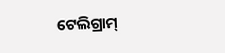ଟେଲିଗ୍ରାମ୍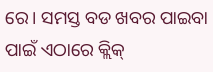ରେ। ସମସ୍ତ ବଡ ଖବର ପାଇବା ପାଇଁ ଏଠାରେ କ୍ଲିକ୍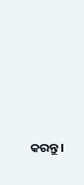କରନ୍ତୁ।